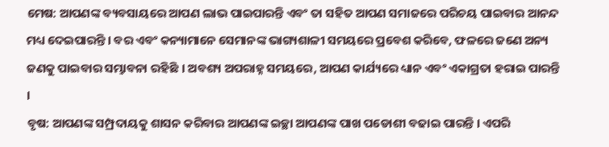ମେଷ: ଆପଣଙ୍କ ବ୍ୟବସାୟରେ ଆପଣ ଲାଭ ପାଇପାରନ୍ତି ଏବଂ ତା ସହିତ ଆପଣ ସମାଜରେ ପରିଚୟ ପାଇବାର ଆନନ୍ଦ ମଧ୍ୟ ଦେଇପାରନ୍ତି । ବର ଏବଂ କନ୍ୟାମାନେ ସେମାନଙ୍କ ଭାଗ୍ୟଶାଳୀ ସମୟରେ ପ୍ରବେଶ କରିବେ, ଫଳରେ ଜଣେ ଅନ୍ୟ ଜଣକୁ ପାଇବାର ସମ୍ଭାବନା ରହିଛି । ଅବଶ୍ୟ ଅପରାହ୍ନ ସମୟରେ, ଆପଣ କାର୍ଯ୍ୟରେ ଧ୍ୟାନ ଏବଂ ଏକାଗ୍ରତା ହରାଇ ପାରନ୍ତି ।
ବୃଷ: ଆପଣଙ୍କ ସମ୍ପ୍ରଦାୟକୁ ଶାସନ କରିବାର ଆପଣଙ୍କ ଇଚ୍ଛା ଆପଣଙ୍କ ପାଖ ପଡୋଶୀ ବଢାଇ ପାରନ୍ତି । ଏପରି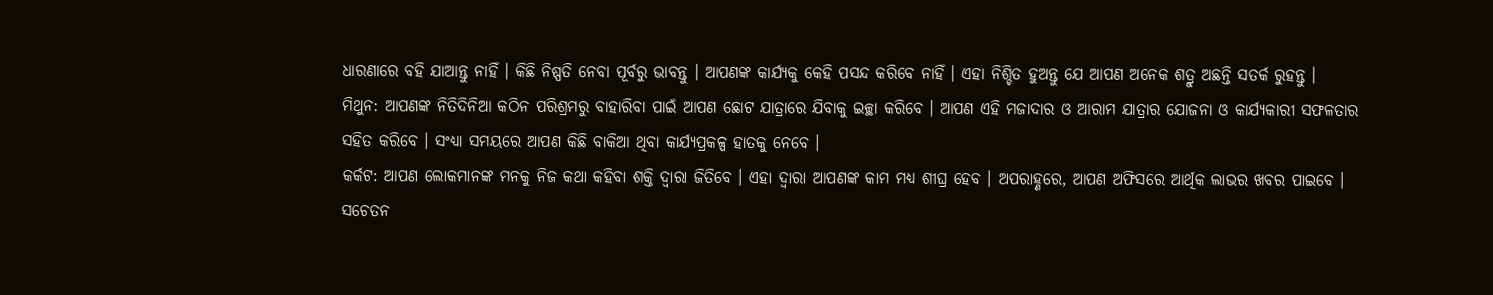ଧାରଣାରେ ବହି ଯାଆନ୍ତୁ ନାହିଁ । କିଛି ନିଷ୍ପତି ନେବା ପୂର୍ବରୁ ଭାବନ୍ତୁ । ଆପଣଙ୍କ କାର୍ଯ୍ୟକୁ କେହି ପସନ୍ଦ କରିବେ ନାହିଁ । ଏହା ନିଶ୍ଚିତ ହୁଅନ୍ତୁ ଯେ ଆପଣ ଅନେକ ଶତ୍ରୁ ଅଛନ୍ତି ସତର୍କ ରୁହନ୍ତୁ ।
ମିଥୁନ: ଆପଣଙ୍କ ନିତିଦିନିଆ କଠିନ ପରିଶ୍ରମରୁ ବାହାରିବା ପାଇଁ ଆପଣ ଛୋଟ ଯାତ୍ରାରେ ଯିବାକୁ ଇଚ୍ଛା କରିବେ । ଆପଣ ଏହି ମଜାଦାର ଓ ଆରାମ ଯାତ୍ରାର ଯୋଜନା ଓ କାର୍ଯ୍ୟକାରୀ ସଫଳତାର ସହିତ କରିବେ । ସଂଧ୍ୟା ସମୟରେ ଆପଣ କିଛି ବାକିଆ ଥିବା କାର୍ଯ୍ୟପ୍ରକଳ୍ପ ହାତକୁ ନେବେ ।
କର୍କଟ: ଆପଣ ଲୋକମାନଙ୍କ ମନକୁ ନିଜ କଥା କହିବା ଶକ୍ତି ଦ୍ଵାରା ଜିତିବେ । ଏହା ଦ୍ଵାରା ଆପଣଙ୍କ କାମ ମଧ୍ୟ ଶୀଘ୍ର ହେବ । ଅପରାହ୍ଣରେ, ଆପଣ ଅଫିସରେ ଆର୍ଥିକ ଲାଭର ଖବର ପାଇବେ । ସଚେତନ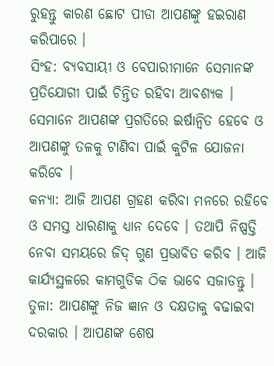ରୁହନ୍ତୁ କାରଣ ଛୋଟ ପୀଡା ଆପଣଙ୍କୁ ହଇରାଣ କରିପାରେ ।
ସିଂହ: ବ୍ୟବସାୟୀ ଓ ବେପାରୀମାନେ ସେମାନଙ୍କ ପ୍ରତିଯୋଗୀ ପାଇଁ ଚିନ୍ତିତ ରହିବା ଆବଶ୍ୟକ । ସେମାନେ ଆପଣଙ୍କ ପ୍ରଗତିରେ ଇର୍ଷାନ୍ଵିତ ହେବେ ଓ ଆପଣଙ୍କୁ ତଳକୁ ଟାଣିବା ପାଇଁ କୁଟିଳ ଯୋଜନା କରିବେ ।
କନ୍ୟା: ଆଜି ଆପଣ ଗ୍ରହଣ କରିବା ମନରେ ରହିବେ ଓ ସମସ୍ତ ଧାରଣାକୁ ଧ୍ୟାନ ଦେବେ । ତଥାପି ନିଷ୍ପତ୍ତି ନେବା ସମୟରେ ଜିଦ୍ ଗୁଣ ପ୍ରଭାବିତ କରିବ । ଆଜି କାର୍ଯ୍ୟସ୍ଥଳରେ କାମଗୁଡିକ ଠିକ ଭାବେ ସଜାଡନ୍ତୁ ।
ତୁଳା: ଆପଣଙ୍କୁ ନିଜ ଜ୍ଞାନ ଓ ଦକ୍ଷତାକୁ ବଢାଇବା ଦରକାର । ଆପଣଙ୍କ ଶେଷ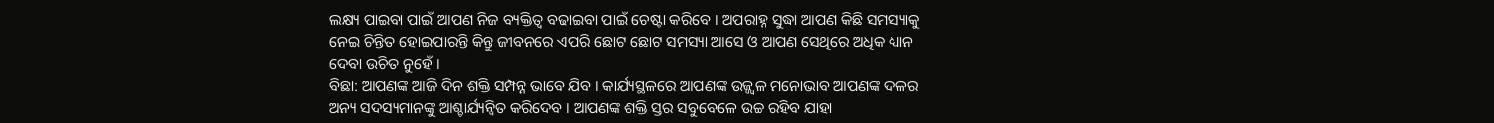ଲକ୍ଷ୍ୟ ପାଇବା ପାଇଁ ଆପଣ ନିଜ ବ୍ୟକ୍ତିତ୍ଵ ବଢାଇବା ପାଇଁ ଚେଷ୍ଟା କରିବେ । ଅପରାହ୍ନ ସୁଦ୍ଧା ଆପଣ କିଛି ସମସ୍ୟାକୁ ନେଇ ଚିନ୍ତିତ ହୋଇପାରନ୍ତି କିନ୍ତୁ ଜୀବନରେ ଏପରି ଛୋଟ ଛୋଟ ସମସ୍ୟା ଆସେ ଓ ଆପଣ ସେଥିରେ ଅଧିକ ଧ୍ୟାନ ଦେବା ଉଚିତ ନୁହେଁ ।
ବିଛା: ଆପଣଙ୍କ ଆଜି ଦିନ ଶକ୍ତି ସମ୍ପନ୍ନ ଭାବେ ଯିବ । କାର୍ଯ୍ୟସ୍ଥଳରେ ଆପଣଙ୍କ ଉଜ୍ଜ୍ଵଳ ମନୋଭାବ ଆପଣଙ୍କ ଦଳର ଅନ୍ୟ ସଦସ୍ୟମାନଙ୍କୁ ଆଶ୍ଚାର୍ଯ୍ୟନ୍ଵିତ କରିଦେବ । ଆପଣଙ୍କ ଶକ୍ତି ସ୍ତର ସବୁବେଳେ ଉଚ୍ଚ ରହିବ ଯାହା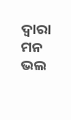ଦ୍ଵାରା ମନ ଭଲ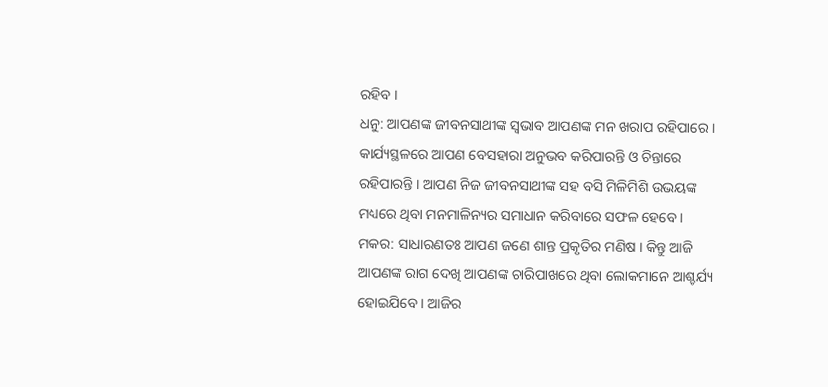ରହିବ ।
ଧନୁ: ଆପଣଙ୍କ ଜୀବନସାଥୀଙ୍କ ସ୍ଵଭାବ ଆପଣଙ୍କ ମନ ଖରାପ ରହିପାରେ । କାର୍ଯ୍ୟସ୍ଥଳରେ ଆପଣ ବେସହାରା ଅନୁଭବ କରିପାରନ୍ତି ଓ ଚିନ୍ତାରେ ରହିପାରନ୍ତି । ଆପଣ ନିଜ ଜୀବନସାଥୀଙ୍କ ସହ ବସି ମିଳିମିଶି ଉଭୟଙ୍କ ମଧ୍ୟରେ ଥିବା ମନମାଳିନ୍ୟର ସମାଧାନ କରିବାରେ ସଫଳ ହେବେ ।
ମକର: ସାଧାରଣତଃ ଆପଣ ଜଣେ ଶାନ୍ତ ପ୍ରକୃତିର ମଣିଷ । କିନ୍ତୁ ଆଜି ଆପଣଙ୍କ ରାଗ ଦେଖି ଆପଣଙ୍କ ଚାରିପାଖରେ ଥିବା ଲୋକମାନେ ଆଶ୍ଚର୍ଯ୍ୟ ହୋଇଯିବେ । ଆଜିର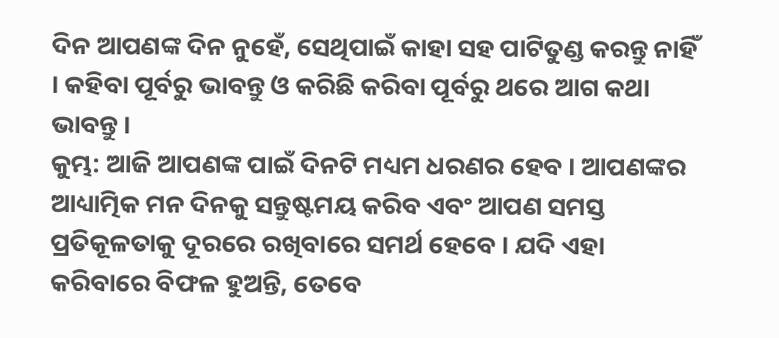ଦିନ ଆପଣଙ୍କ ଦିନ ନୁହେଁ, ସେଥିପାଇଁ କାହା ସହ ପାଟିତୁଣ୍ଡ କରନ୍ତୁ ନାହିଁ । କହିବା ପୂର୍ବରୁ ଭାବନ୍ତୁ ଓ କରିଛି କରିବା ପୂର୍ବରୁ ଥରେ ଆଗ କଥା ଭାବନ୍ତୁ ।
କୁମ୍ଭ: ଆଜି ଆପଣଙ୍କ ପାଇଁ ଦିନଟି ମଧ୍ୟମ ଧରଣର ହେବ । ଆପଣଙ୍କର ଆଧ୍ୟାତ୍ମିକ ମନ ଦିନକୁ ସନ୍ତୁଷ୍ଟମୟ କରିବ ଏବଂ ଆପଣ ସମସ୍ତ ପ୍ରତିକୂଳତାକୁ ଦୂରରେ ରଖିବାରେ ସମର୍ଥ ହେବେ । ଯଦି ଏହା କରିବାରେ ବିଫଳ ହୁଅନ୍ତି, ତେବେ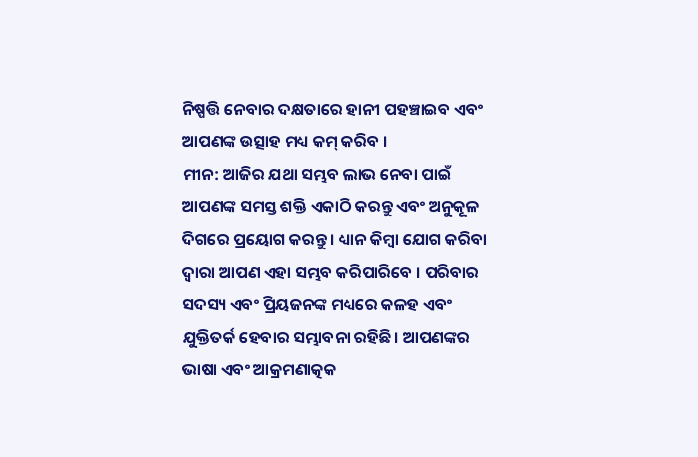ନିଷ୍ପତ୍ତି ନେବାର ଦକ୍ଷତାରେ ହାନୀ ପହଞ୍ଚାଇବ ଏବଂ ଆପଣଙ୍କ ଉତ୍ସାହ ମଧ୍ୟ କମ୍ କରିବ ।
ମୀନ: ଆଜିର ଯଥା ସମ୍ଭବ ଲାଭ ନେବା ପାଇଁ ଆପଣଙ୍କ ସମସ୍ତ ଶକ୍ତି ଏକାଠି କରନ୍ତୁ ଏବଂ ଅନୁକୂଳ ଦିଗରେ ପ୍ରୟୋଗ କରନ୍ତୁ । ଧ୍ୟାନ କିମ୍ୱା ଯୋଗ କରିବା ଦ୍ୱାରା ଆପଣ ଏହା ସମ୍ଭବ କରିପାରିବେ । ପରିବାର ସଦସ୍ୟ ଏବଂ ପ୍ରିୟଜନଙ୍କ ମଧ୍ୟରେ କଳହ ଏବଂ ଯୁକ୍ତିତର୍କ ହେବାର ସମ୍ଭାବନା ରହିଛି। ଆପଣଙ୍କର ଭାଷା ଏବଂ ଆକ୍ରମଣାତ୍କକ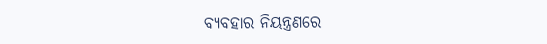ବ୍ୟବହାର ନିୟନ୍ତ୍ରଣରେ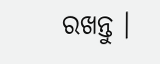ରଖନ୍ତୁ ।